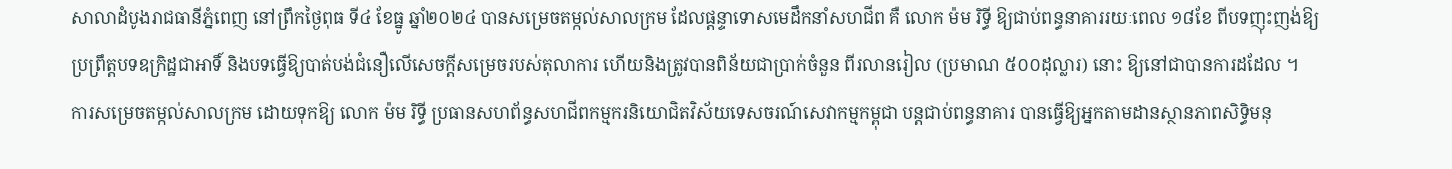សាលាដំបូងរាជធានីភ្នំពេញ នៅព្រឹកថ្ងៃពុធ ទី៤ ខែធ្នូ ឆ្នាំ២០២៤ បានសម្រេចតម្កល់សាលក្រម ដែលផ្ដន្ទាទោសមេដឹកនាំសហជីព គឺ លោក ម៉ម រិទ្ធី ឱ្យជាប់ពន្ធនាគាររយៈពេល ១៨ខែ ពីបទញុះញង់ឱ្យប្រព្រឹត្តបទឧក្រិដ្ឋជាអាទិ៍ និងបទធ្វើឱ្យបាត់បង់ជំនឿលើសេចក្តីសម្រេចរបស់តុលាការ ហើយនិងត្រូវបានពិន័យជាប្រាក់ចំនួន ពីរលានរៀល (ប្រមាណ ៥០០ដុល្លារ) នោះ ឱ្យនៅជាបានការដដែល ។
ការសម្រេចតម្កល់សាលក្រម ដោយទុកឱ្យ លោក ម៉ម រិទ្ធី ប្រធានសហព័ន្ធសហជីពកម្មករនិយោជិតវិស័យទេសចរណ៍សេវាកម្មកម្ពុជា បន្តជាប់ពន្ធនាគារ បានធ្វើឱ្យអ្នកតាមដានស្ថានភាពសិទ្ធិមនុ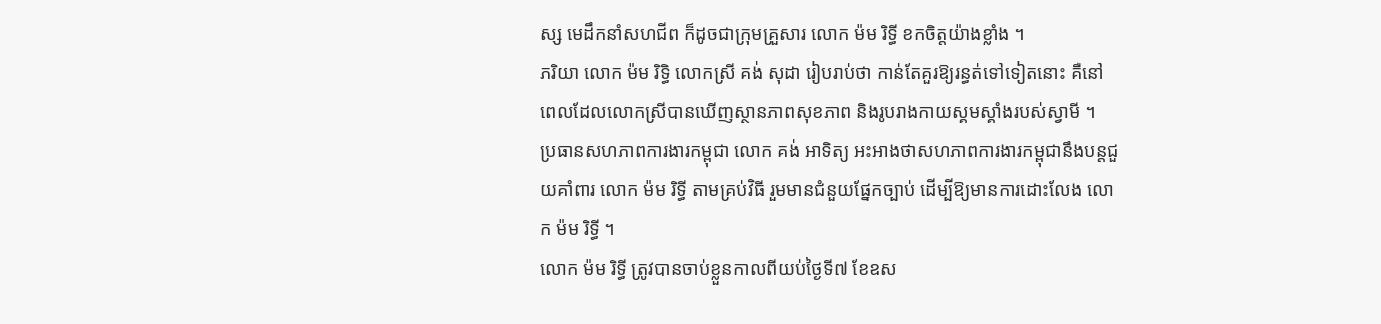ស្ស មេដឹកនាំសហជីព ក៏ដូចជាក្រុមគ្រួសារ លោក ម៉ម រិទ្ធី ខកចិត្តយ៉ាងខ្លាំង ។
ភរិយា លោក ម៉ម រិទ្ធិ លោកស្រី គង់ សុដា រៀបរាប់ថា កាន់តែគួរឱ្យរន្ធត់ទៅទៀតនោះ គឺនៅពេលដែលលោកស្រីបានឃើញស្ថានភាពសុខភាព និងរូបរាងកាយស្គមស្គាំងរបស់ស្វាមី ។
ប្រធានសហភាពការងារកម្ពុជា លោក គង់ អាទិត្យ អះអាងថាសហភាពការងារកម្ពុជានឹងបន្តជួយគាំពារ លោក ម៉ម រិទ្ធី តាមគ្រប់វិធី រួមមានជំនួយផ្នែកច្បាប់ ដើម្បីឱ្យមានការដោះលែង លោក ម៉ម រិទ្ធី ។
លោក ម៉ម រិទ្ធី ត្រូវបានចាប់ខ្លួនកាលពីយប់ថ្ងៃទី៧ ខែឧស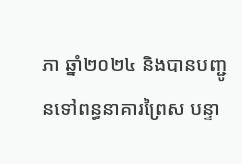ភា ឆ្នាំ២០២៤ និងបានបញ្ជូនទៅពន្ធនាគារព្រៃស បន្ទា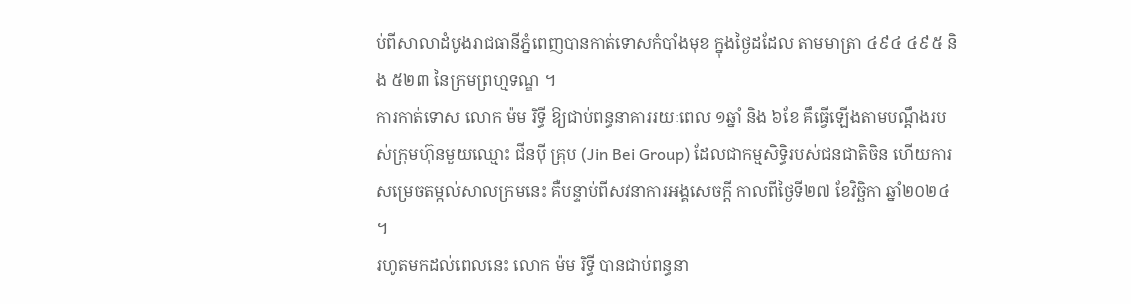ប់ពីសាលាដំបូងរាជធានីភ្នំពេញបានកាត់ទោសកំបាំងមុខ ក្នុងថ្ងៃដដែល តាមមាត្រា ៤៩៤ ៤៩៥ និង ៥២៣ នៃក្រមព្រហ្មទណ្ឌ ។
ការកាត់ទោស លោក ម៉ម រិទ្ធី ឱ្យជាប់ពន្ធនាគាររយៈពេល ១ឆ្នាំ និង ៦ខែ គឹធ្វើឡើងតាមបណ្តឹងរបស់ក្រុមហ៊ុនមួយឈ្មោះ ជីនប៉ី គ្រុប (Jin Bei Group) ដែលជាកម្មសិទ្ធិរបស់ជនជាតិចិន ហើយការសម្រេចតម្កល់សាលក្រមនេះ គឺបន្ទាប់ពីសវនាការអង្គសេចក្ដី កាលពីថ្ងៃទី២៧ ខែវិច្ឆិកា ឆ្នាំ២០២៤ ។
រហូតមកដល់ពេលនេះ លោក ម៉ម រិទ្ធី បានជាប់ពន្ធនា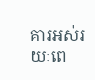គារអស់រយៈពេ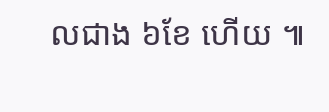លជាង ៦ខែ ហើយ ៕